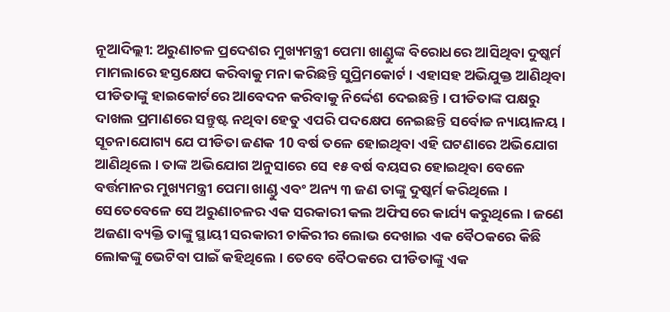ନୂଆଦିଲ୍ଲୀ: ଅରୁଣାଚଳ ପ୍ରଦେଶର ମୁଖ୍ୟମନ୍ତ୍ରୀ ପେମା ଖାଣ୍ଡୁଙ୍କ ବିରୋଧରେ ଆସିଥିବା ଦୁଷ୍କର୍ମ ମାମଲାରେ ହସ୍ତକ୍ଷେପ କରିବାକୁ ମନା କରିଛନ୍ତି ସୁପ୍ରିମକୋର୍ଟ । ଏହାସହ ଅଭିଯୁକ୍ତ ଆଣିଥିବା ପୀଡିତାଙ୍କୁ ହାଇକୋର୍ଟରେ ଆବେଦନ କରିବାକୁ ନିର୍ଦ୍ଦେଶ ଦେଇଛନ୍ତି । ପୀଡିତାଙ୍କ ପକ୍ଷରୁ ଦାଖଲ ପ୍ରମାଣରେ ସନ୍ତୁଷ୍ଟ ନଥିବା ହେତୁ ଏପରି ପଦକ୍ଷେପ ନେଇଛନ୍ତି ସର୍ବୋଚ୍ଚ ନ୍ୟାୟାଳୟ ।
ସୂଚନାଯୋଗ୍ୟ ଯେ ପୀଡିତା ଜଣକ 10 ବର୍ଷ ତଳେ ହୋଇଥିବା ଏହି ଘଟଣାରେ ଅଭିଯୋଗ ଆଣିଥିଲେ । ତାଙ୍କ ଅଭିଯୋଗ ଅନୁସାରେ ସେ ୧୫ ବର୍ଷ ବୟସର ହୋଇଥିବା ବେଳେ ବର୍ତ୍ତମାନର ମୁଖ୍ୟମନ୍ତ୍ରୀ ପେମା ଖାଣ୍ଡୁ ଏବଂ ଅନ୍ୟ ୩ ଜଣ ତାଙ୍କୁ ଦୁଷ୍କର୍ମ କରିଥିଲେ । ସେତେବେଳେ ସେ ଅରୁଣାଚଳର ଏକ ସରକାରୀ କଲ ଅଫିସରେ କାର୍ଯ୍ୟ କରୁଥିଲେ । ଜଣେ ଅଜଣା ବ୍ୟକ୍ତି ତାଙ୍କୁ ସ୍ଥାୟୀ ସରକାରୀ ଚାକିରୀର ଲୋଭ ଦେଖାଇ ଏକ ବୈଠକରେ କିଛି ଲୋକଙ୍କୁ ଭେଟିବା ପାଇଁ କହିଥିଲେ । ତେବେ ବୈଠକରେ ପୀଡିତାଙ୍କୁ ଏକ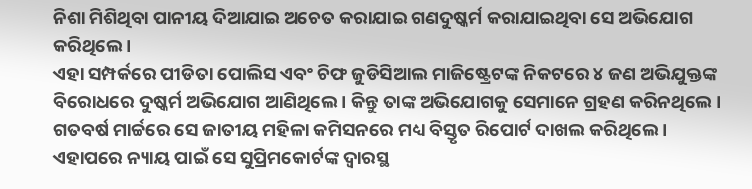ନିଶା ମିଶିଥିବା ପାନୀୟ ଦିଆଯାଇ ଅଚେତ କରାଯାଇ ଗଣଦୁଷ୍କର୍ମ କରାଯାଇଥିବା ସେ ଅଭିଯୋଗ କରିଥିଲେ ।
ଏହା ସମ୍ପର୍କରେ ପୀଡିତା ପୋଲିସ ଏବଂ ଚିଫ ଜୁଡିସିଆଲ ମାଜିଷ୍ଟ୍ରେଟଙ୍କ ନିକଟରେ ୪ ଜଣ ଅଭିଯୁକ୍ତଙ୍କ ବିରୋଧରେ ଦୁଷ୍କର୍ମ ଅଭିଯୋଗ ଆଣିଥିଲେ । କିନ୍ତୁ ତାଙ୍କ ଅଭିଯୋଗକୁ ସେମାନେ ଗ୍ରହଣ କରିନଥିଲେ । ଗତବର୍ଷ ମାର୍ଚ୍ଚରେ ସେ ଜାତୀୟ ମହିଳା କମିସନରେ ମଧ୍ୟ ବିସ୍ତୃତ ରିପୋର୍ଟ ଦାଖଲ କରିଥିଲେ । ଏହାପରେ ନ୍ୟାୟ ପାଇଁ ସେ ସୁପ୍ରିମକୋର୍ଟଙ୍କ ଦ୍ବାରସ୍ଥ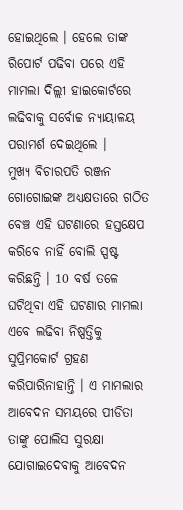ହୋଇଥିଲେ । ହେଲେ ତାଙ୍କ ରିପୋର୍ଟ ପଢିବା ପରେ ଏହି ମାମଲା ଦିଲ୍ଲୀ ହାଇକୋର୍ଟରେ ଲଢିବାକୁ ସର୍ବୋଚ୍ଚ ନ୍ୟାୟାଳୟ ପରାମର୍ଶ ଦେଇଥିଲେ ।
ମୁଖ୍ୟ ବିଚାରପତି ରଞ୍ଜନ ଗୋଗୋଇଙ୍କ ଅଧ୍ୟକ୍ଷତାରେ ଗଠିତ ବେଞ୍ଚ ଏହି ଘଟଣାରେ ହସ୍ତକ୍ଷେପ କରିବେ ନାହିଁ ବୋଲି ସ୍ପଷ୍ଟ କରିଛନ୍ତି । 10 ବର୍ଷ ତଳେ ଘଟିଥିବା ଏହି ଘଟଣାର ମାମଲା ଏବେ ଲଢିବା ନିଷ୍ପତ୍ତିକୁ ସୁପ୍ରିମକୋର୍ଟ ଗ୍ରହଣ କରିପାରିନାହାନ୍ତି । ଏ ମାମଲାର ଆବେଦନ ସମୟରେ ପୀଡିତା ତାଙ୍କୁ ପୋଲିସ ସୁରକ୍ଷା ଯୋଗାଇଦେବାକୁ ଆବେଦନ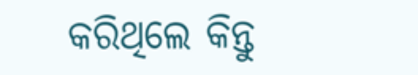କରିଥିଲେ କିନ୍ତୁ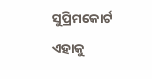ସୁପ୍ରିମକୋର୍ଟ ଏହାକୁ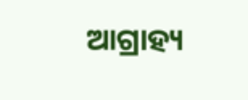ଆଗ୍ରାହ୍ୟ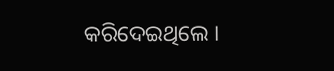କରିଦେଇଥିଲେ ।